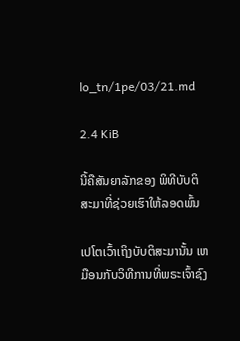lo_tn/1pe/03/21.md

2.4 KiB

ນີ້ຄືສັນຍາລັກຂອງ ພິທີບັບຕິສະມາທີ່ຊ່ວຍເຮົາໃຫ້ລອດພົ້ນ

ເປໂຕເວົ້າເຖິງບັບຕິສະມານັ້ນ ເຫມືອນກັບວິທີການທີ່ພຣະເຈົ້າຊົງ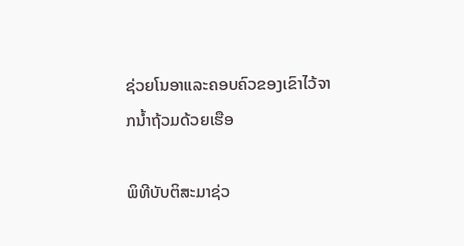ຊ່ວຍໂນອາແລະຄອບຄົວຂອງເຂົາໄວ້ຈາກນໍ້າຖ້ວມດ້ວຍເຮືອ

ພິທີບັບຕິສະມາຊ່ວ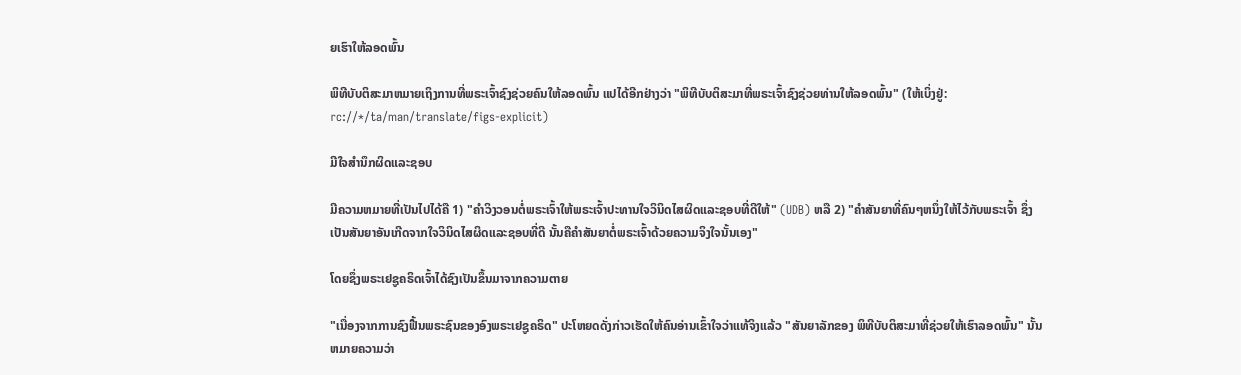ຍເຮົາໃຫ້ລອດພົ້ນ

ພິທີບັບຕິສະມາຫມາຍເຖິງການທີ່ພຣະເຈົ້າຊົງຊ່ວຍຄົນໃຫ້ລອດພົ້ນ ແປໄດ້ອີກຢ່າງວ່າ "ພິທີບັບຕິສະມາທີ່ພຣະເຈົ້າຊົງຊ່ວຍທ່ານໃຫ້ລອດພົ້ນ" (ໃຫ້ເບິ່ງຢູ່: rc://*/ta/man/translate/figs-explicit)

ມີໃຈສຳນຶກຜິດແລະຊອບ

ມີຄວາມຫມາຍທີ່ເປັນໄປໄດ້ຄື 1) "ຄໍາວິງວອນຕໍ່ພຣະເຈົ້າໃຫ້ພຣະເຈົ້າປະທານໃຈວິນິດໄສຜິດແລະຊອບທີ່ດີໃຫ້" (UDB) ຫລື 2) "ຄໍາສັນຍາທີ່ຄົນໆຫນຶ່ງໃຫ້ໄວ້ກັບພຣະເຈົ້າ ຊຶ່ງເປັນສັນຍາອັນເກີດຈາກໃຈວິນິດໄສຜິດແລະຊອບທີ່ດີ ນັ້ນຄືຄໍາສັນຍາຕໍ່ພຣະເຈົ້າດ້ວຍຄວາມຈິງໃຈນັ້ນເອງ"

ໂດຍຊຶ່ງພຣະເຢຊູຄຣິດເຈົ້າໄດ້ຊົງເປັນຂຶ້ນມາຈາກຄວາມຕາຍ

"ເນື່ອງຈາກການຊົງຟື້ນພຣະຊົນຂອງອົງພຣະເຢຊູຄຣິດ" ປະໂຫຍດດັ່ງກ່າວເຮັດໃຫ້ຄົນອ່ານເຂົ້າໃຈວ່າແທ້ຈິງແລ້ວ "ສັນຍາລັກຂອງ ພິທີບັບຕິສະມາທີ່ຊ່ວຍໃຫ້ເຮົາລອດພົ້ນ" ນັ້ນຫມາຍຄວາມວ່າ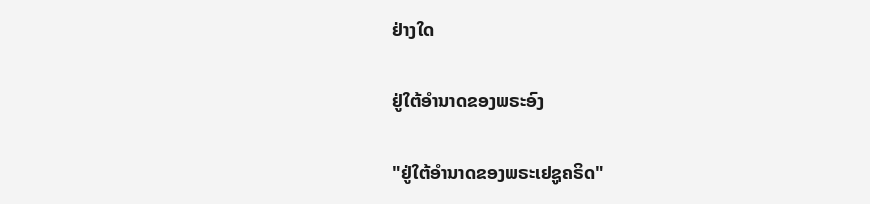ຢ່າງໃດ

ຢູ່ໃຕ້ອໍານາດຂອງພຣະອົງ

"ຢູ່ໃຕ້ອໍານາດຂອງພຣະເຢຊູຄຣິດ"